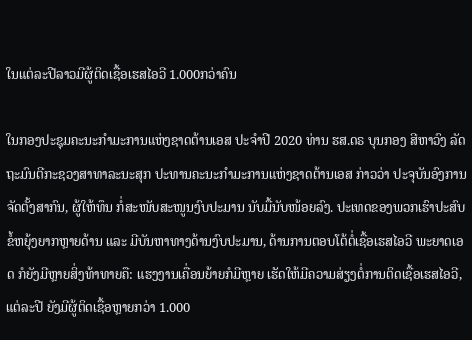ໃນແຕ່ລະປີລາວມີຜູ້ຕິດເຊື້ອເຮສໄອວີ 1.000ກວ່າຄົນ

ໃນກອງປະຊຸມຄະນະກໍາມະການແຫ່ງຊາດຕ້ານເອສ ປະຈໍາປີ 2020 ທ່ານ ຮສ.ດຣ ບຸນກອງ ສີຫາວົງ ລັດຖະມົນຕີກະຊວງສາທາລະນະສຸກ ປະທານຄະນະກໍາມະການແຫ່ງຊາດຕ້ານເອສ ກ່າວວ່າ ປະຈຸບັນອົງການຈັດຕັ້ງສາກົນ, ຜູ້ໃຫ້ທຶນ ກໍ່ສະໜັບສະໜູນງົບປະມານ ນັບມື້ນັບໜ້ອຍລົງ. ປະເທດຂອງພວກເຮົາປະສົບຂໍ້ຫຍຸ້ງຍາກຫຼາຍດ້ານ ແລະ ມີບັນຫາທາງດ້ານງົບປະມານ, ດ້ານການຕອບໂຕ້ຕໍ່ເຊື້ອເຮສໄອວີ ພະຍາດເອດ ກໍຍັງມີຫຼາຍສິ່ງທ້າທາຍຄື: ແຮງງານເຄື່ອນຍ້າຍກໍມີຫຼາຍ ເຮັດໃຫ້ມີຄວາມສ່ຽງຕໍ່ການຕິດເຊື້ອເຮສໄອວີ, ແຕ່ລະປີ ຍັງມີຜູ້ຕິດເຊື້ອຫຼາຍກວ່າ 1.000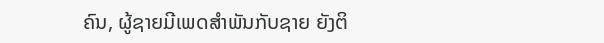ຄົນ, ຜູ້ຊາຍມີເພດສຳພັນກັບຊາຍ ຍັງຕິ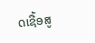ດເຊື້ອສູ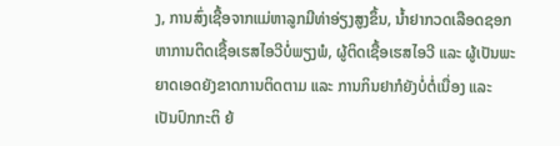ງ, ການສົ່ງເຊື້ອຈາກແມ່ຫາລູກມີທ່າອ່ຽງສູງຂຶ້ນ, ນ້ຳຢາກວດເລືອດຊອກຫາການຕິດເຊື້ອເຮສໄອວີບໍ່ພຽງພໍ, ຜູ້ຕິດເຊື້ອເຮສໄອວີ ແລະ ຜູ້ເປັນພະຍາດເອດຍັງຂາດການຕິດຕາມ ແລະ ການກິນຢາກໍຍັງບໍ່ຕໍ່ເນື່ອງ ແລະ ເປັນປົກກະຕິ ຍ້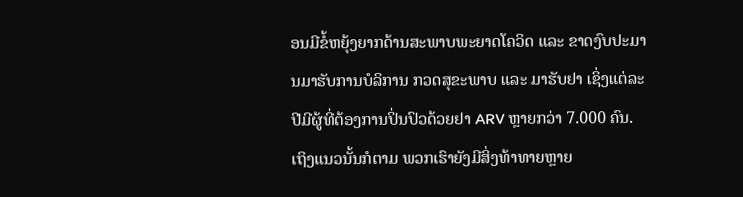ອນມີຂໍ້ຫຍຸ້ງຍາກດ້ານສະພາບພະຍາດໂຄວິດ ແລະ ຂາດງົບປະມານມາຮັບການບໍລິການ ກວດສຸຂະພາບ ແລະ ມາຮັບຢາ ເຊິ່ງແຕ່ລະປີມີຜູ້ທີ່ຕ້ອງການປິ່ນປົວດ້ວຍຢາ ARV ຫຼາຍກວ່າ 7.000 ຄົນ. ເຖິງແນວນັ້ນກໍຕາມ ພວກເຮົາຍັງມີສິ່ງທ້າທາຍຫຼາຍ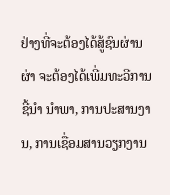ຢ່າງທີ່ຈະຕ້ອງໄດ້ສູ້ຊົນຜ່ານຜ່າ ຈະຕ້ອງໄດ້ເພີ່ມທະວີການຊີ້ນຳ ນຳພາ, ການປະສານງານ, ການເຊື່ອມສານວຽກງານ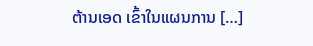ຕ້ານເອດ ເຂົ້າໃນແຜນການ […]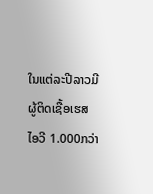ໃນແຕ່ລະປີລາວມີຜູ້ຕິດເຊື້ອເຮສໄອວີ 1.000ກວ່າ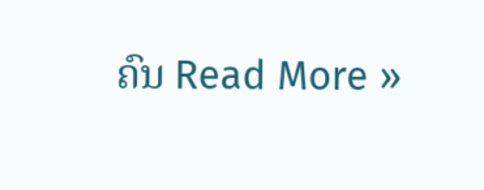ຄົນ Read More »